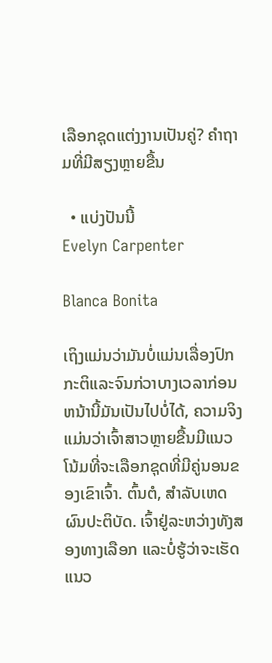ເລືອກຊຸດແຕ່ງງານເປັນຄູ່? ຄໍາຖາມທີ່ມີສຽງຫຼາຍຂື້ນ

  • ແບ່ງປັນນີ້
Evelyn Carpenter

Blanca Bonita

ເຖິງແມ່ນວ່າມັນບໍ່ແມ່ນເລື່ອງປົກກະຕິແລະຈົນກ່ວາບາງເວລາກ່ອນຫນ້ານີ້ມັນເປັນໄປບໍ່ໄດ້, ຄວາມຈິງແມ່ນວ່າເຈົ້າສາວຫຼາຍຂື້ນມີແນວໂນ້ມທີ່ຈະເລືອກຊຸດທີ່ມີຄູ່ນອນຂອງເຂົາເຈົ້າ. ຕົ້ນຕໍ, ສໍາລັບເຫດຜົນປະຕິບັດ. ເຈົ້າຢູ່ລະຫວ່າງທັງສອງທາງເລືອກ ແລະບໍ່ຮູ້ວ່າຈະເຮັດແນວ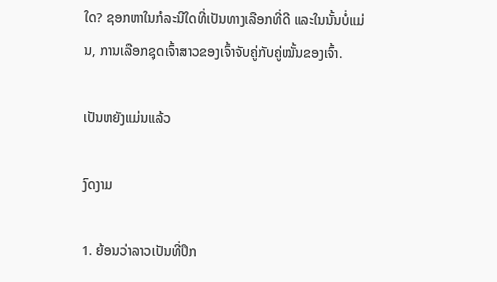ໃດ? ຊອກຫາໃນກໍລະນີໃດທີ່ເປັນທາງເລືອກທີ່ດີ ແລະໃນນັ້ນບໍ່ແມ່ນ, ການເລືອກຊຸດເຈົ້າສາວຂອງເຈົ້າຈັບຄູ່ກັບຄູ່ໝັ້ນຂອງເຈົ້າ.

ເປັນຫຍັງແມ່ນແລ້ວ

ງົດງາມ

1. ຍ້ອນວ່າລາວເປັນທີ່ປຶກ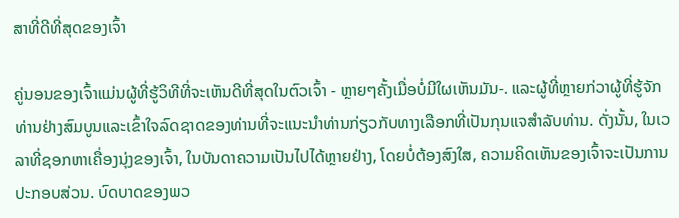ສາທີ່ດີທີ່ສຸດຂອງເຈົ້າ

ຄູ່ນອນຂອງເຈົ້າແມ່ນຜູ້ທີ່ຮູ້ວິທີທີ່ຈະເຫັນດີທີ່ສຸດໃນຕົວເຈົ້າ - ຫຼາຍໆຄັ້ງເມື່ອບໍ່ມີໃຜເຫັນມັນ-. ແລະຜູ້ທີ່ຫຼາຍກ່ວາຜູ້ທີ່ຮູ້ຈັກທ່ານຢ່າງສົມບູນແລະເຂົ້າໃຈລົດຊາດຂອງທ່ານທີ່ຈະແນະນໍາທ່ານກ່ຽວກັບທາງເລືອກທີ່ເປັນກຸນແຈສໍາລັບທ່ານ. ດັ່ງນັ້ນ, ໃນເວລາທີ່ຊອກຫາເຄື່ອງນຸ່ງຂອງເຈົ້າ, ໃນບັນດາຄວາມເປັນໄປໄດ້ຫຼາຍຢ່າງ, ໂດຍບໍ່ຕ້ອງສົງໃສ, ຄວາມຄິດເຫັນຂອງເຈົ້າຈະເປັນການປະກອບສ່ວນ. ບົດບາດຂອງພວ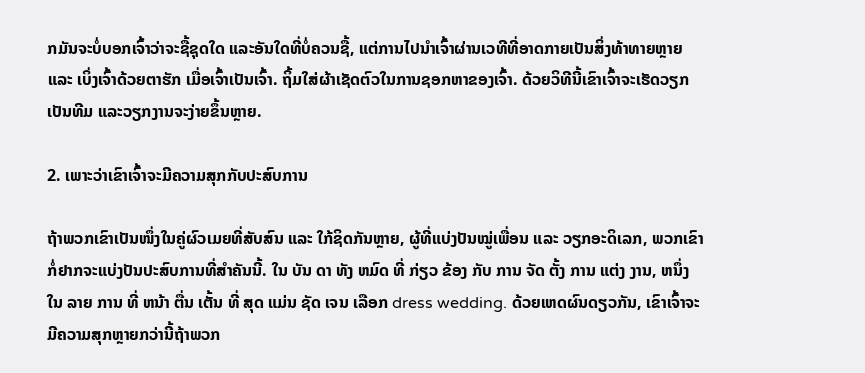ກມັນຈະບໍ່ບອກເຈົ້າວ່າຈະຊື້ຊຸດໃດ ແລະອັນໃດທີ່ບໍ່ຄວນຊື້, ແຕ່ການໄປນຳເຈົ້າຜ່ານເວທີທີ່ອາດກາຍເປັນສິ່ງທ້າທາຍຫຼາຍ ແລະ ເບິ່ງເຈົ້າດ້ວຍຕາຮັກ ເມື່ອເຈົ້າເປັນເຈົ້າ. ຖິ້ມໃສ່ຜ້າເຊັດຕົວໃນການຊອກຫາຂອງເຈົ້າ. ດ້ວຍວິທີນີ້ເຂົາເຈົ້າຈະເຮັດວຽກເປັນທີມ ແລະວຽກງານຈະງ່າຍຂຶ້ນຫຼາຍ.

2. ເພາະວ່າເຂົາເຈົ້າຈະມີຄວາມສຸກກັບປະສົບການ

ຖ້າພວກເຂົາເປັນໜຶ່ງໃນຄູ່ຜົວເມຍທີ່ສັບສົນ ແລະ ໃກ້ຊິດກັນຫຼາຍ, ຜູ້ທີ່ແບ່ງປັນໝູ່ເພື່ອນ ແລະ ວຽກອະດິເລກ, ພວກເຂົາກໍ່ຢາກຈະແບ່ງປັນປະສົບການທີ່ສໍາຄັນນີ້. ໃນ ບັນ ດາ ທັງ ຫມົດ ທີ່ ກ່ຽວ ຂ້ອງ ກັບ ການ ຈັດ ຕັ້ງ ການ ແຕ່ງ ງານ, ຫນຶ່ງ ໃນ ລາຍ ການ ທີ່ ຫນ້າ ຕື່ນ ເຕັ້ນ ທີ່ ສຸດ ແມ່ນ ຊັດ ເຈນ ເລືອກ dress wedding. ດ້ວຍເຫດຜົນດຽວກັນ, ເຂົາເຈົ້າຈະມີຄວາມສຸກຫຼາຍກວ່ານີ້ຖ້າພວກ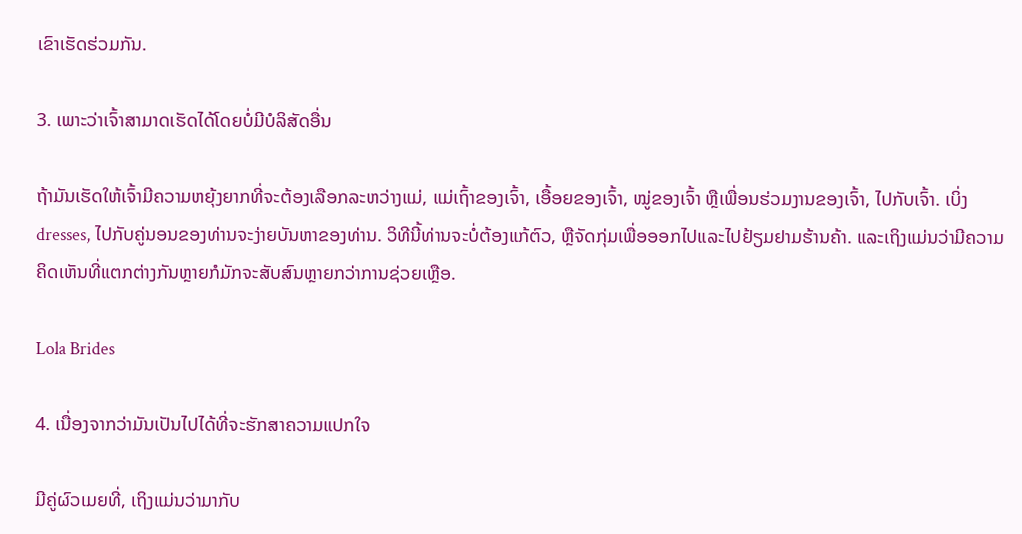ເຂົາເຮັດຮ່ວມກັນ.

3. ເພາະວ່າເຈົ້າສາມາດເຮັດໄດ້ໂດຍບໍ່ມີບໍລິສັດອື່ນ

ຖ້າມັນເຮັດໃຫ້ເຈົ້າມີຄວາມຫຍຸ້ງຍາກທີ່ຈະຕ້ອງເລືອກລະຫວ່າງແມ່, ແມ່ເຖົ້າຂອງເຈົ້າ, ເອື້ອຍຂອງເຈົ້າ, ໝູ່ຂອງເຈົ້າ ຫຼືເພື່ອນຮ່ວມງານຂອງເຈົ້າ, ໄປກັບເຈົ້າ. ເບິ່ງ dresses, ໄປກັບຄູ່ນອນຂອງທ່ານຈະງ່າຍບັນຫາຂອງທ່ານ. ວິທີນີ້ທ່ານຈະບໍ່ຕ້ອງແກ້ຕົວ, ຫຼືຈັດກຸ່ມເພື່ອອອກໄປແລະໄປຢ້ຽມຢາມຮ້ານຄ້າ. ແລະເຖິງແມ່ນວ່າມີຄວາມຄິດເຫັນທີ່ແຕກຕ່າງກັນຫຼາຍກໍມັກຈະສັບສົນຫຼາຍກວ່າການຊ່ວຍເຫຼືອ.

Lola Brides

4. ເນື່ອງຈາກວ່າມັນເປັນໄປໄດ້ທີ່ຈະຮັກສາຄວາມແປກໃຈ

ມີຄູ່ຜົວເມຍທີ່, ເຖິງແມ່ນວ່າມາກັບ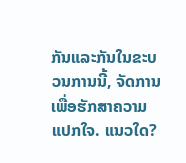ກັນແລະກັນໃນຂະບວນການນີ້, ຈັດການເພື່ອຮັກສາຄວາມແປກໃຈ. ແນວໃດ?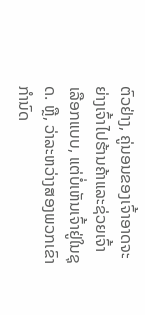ຕົວຢ່າງ, ຄູ່ນອນຂອງເຈົ້າອາດຈະຍ່າງເຈົ້າໄປຮ້ານຄ້າແລະຊ່ວຍເຈົ້າເລືອກແບບ, ແຕ່ບໍ່ເຫັນເຈົ້າຢູ່ໃນຊຸດ. ຫຼື, ວ່າລະຫວ່າງສອງພວກເຂົາກໍານົດ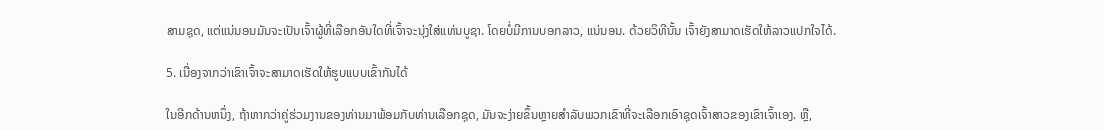ສາມຊຸດ, ແຕ່ແນ່ນອນມັນຈະເປັນເຈົ້າຜູ້ທີ່ເລືອກອັນໃດທີ່ເຈົ້າຈະນຸ່ງໃສ່ແທ່ນບູຊາ. ໂດຍບໍ່ມີການບອກລາວ, ແນ່ນອນ. ດ້ວຍວິທີນັ້ນ ເຈົ້າຍັງສາມາດເຮັດໃຫ້ລາວແປກໃຈໄດ້.

5. ເນື່ອງຈາກວ່າເຂົາເຈົ້າຈະສາມາດເຮັດໃຫ້ຮູບແບບເຂົ້າກັນໄດ້

ໃນອີກດ້ານຫນຶ່ງ, ຖ້າຫາກວ່າຄູ່ຮ່ວມງານຂອງທ່ານມາພ້ອມກັບທ່ານເລືອກຊຸດ, ມັນຈະງ່າຍຂຶ້ນຫຼາຍສໍາລັບພວກເຂົາທີ່ຈະເລືອກເອົາຊຸດເຈົ້າສາວຂອງເຂົາເຈົ້າເອງ. ຫຼື,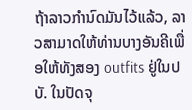ຖ້າລາວກໍານົດມັນໄວ້ແລ້ວ, ລາວສາມາດໃຫ້ທ່ານບາງອັນຄີເພື່ອໃຫ້ທັງສອງ outfits ຢູ່ໃນປບັ. ໃນປັດຈຸ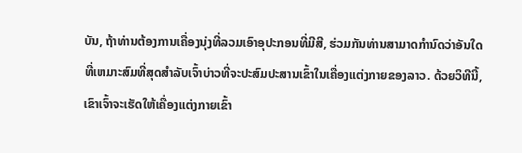ບັນ, ຖ້າທ່ານຕ້ອງການເຄື່ອງນຸ່ງທີ່ລວມເອົາອຸປະກອນທີ່ມີສີ, ຮ່ວມກັນທ່ານສາມາດກໍານົດວ່າອັນໃດທີ່ເຫມາະສົມທີ່ສຸດສໍາລັບເຈົ້າບ່າວທີ່ຈະປະສົມປະສານເຂົ້າໃນເຄື່ອງແຕ່ງກາຍຂອງລາວ. ດ້ວຍວິທີນີ້, ເຂົາເຈົ້າຈະເຮັດໃຫ້ເຄື່ອງແຕ່ງກາຍເຂົ້າ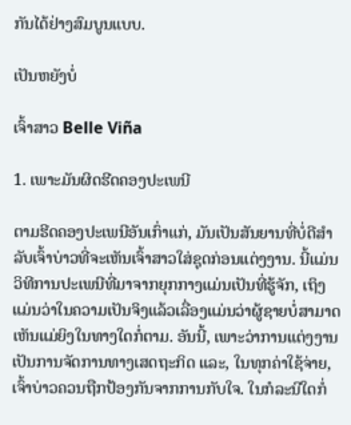ກັນໄດ້ຢ່າງສົມບູນແບບ.

ເປັນຫຍັງບໍ່

ເຈົ້າສາວ Belle Viña

1. ເພາະມັນຜິດຮີດຄອງປະເພນີ

ຕາມຮີດຄອງປະເພນີອັນເກົ່າແກ່, ມັນເປັນສັນຍານທີ່ບໍ່ດີສຳລັບເຈົ້າບ່າວທີ່ຈະເຫັນເຈົ້າສາວໃສ່ຊຸດກ່ອນແຕ່ງງານ. ນີ້ແມ່ນວິທີການປະເພນີທີ່ມາຈາກຍຸກກາງແມ່ນເປັນທີ່ຮູ້ຈັກ, ເຖິງແມ່ນວ່າໃນຄວາມເປັນຈິງແລ້ວເລື່ອງແມ່ນວ່າຜູ້ຊາຍບໍ່ສາມາດເຫັນແມ່ຍິງໃນທາງໃດກໍ່ຕາມ. ອັນນີ້, ເພາະວ່າການແຕ່ງງານເປັນການຈັດການທາງເສດຖະກິດ ແລະ, ໃນທຸກຄ່າໃຊ້ຈ່າຍ, ເຈົ້າບ່າວຄວນຖືກປ້ອງກັນຈາກການກັບໃຈ. ໃນກໍລະນີໃດກໍ່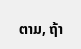ຕາມ, ຖ້າ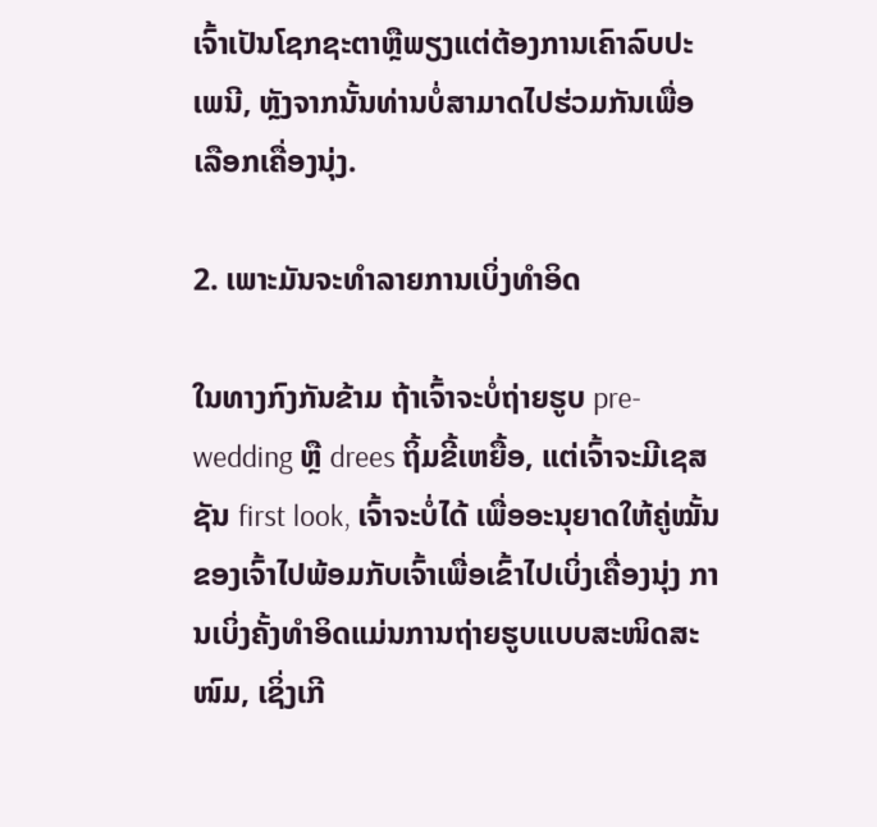ເຈົ້າເປັນໂຊກຊະຕາຫຼືພຽງແຕ່ຕ້ອງການເຄົາລົບປະເພນີ, ຫຼັງຈາກນັ້ນທ່ານບໍ່ສາມາດໄປຮ່ວມກັນເພື່ອເລືອກເຄື່ອງນຸ່ງ.

2. ເພາະມັນຈະທຳລາຍການເບິ່ງທຳອິດ

ໃນທາງກົງກັນຂ້າມ ຖ້າເຈົ້າຈະບໍ່ຖ່າຍຮູບ pre-wedding ຫຼື drees ຖິ້ມຂີ້ເຫຍື້ອ, ແຕ່ເຈົ້າຈະມີເຊສຊັນ first look, ເຈົ້າຈະບໍ່ໄດ້ ເພື່ອອະນຸຍາດໃຫ້ຄູ່ໝັ້ນຂອງເຈົ້າໄປພ້ອມກັບເຈົ້າເພື່ອເຂົ້າໄປເບິ່ງເຄື່ອງນຸ່ງ ການເບິ່ງຄັ້ງທຳອິດແມ່ນການຖ່າຍຮູບແບບສະໜິດສະໜົມ, ເຊິ່ງເກີ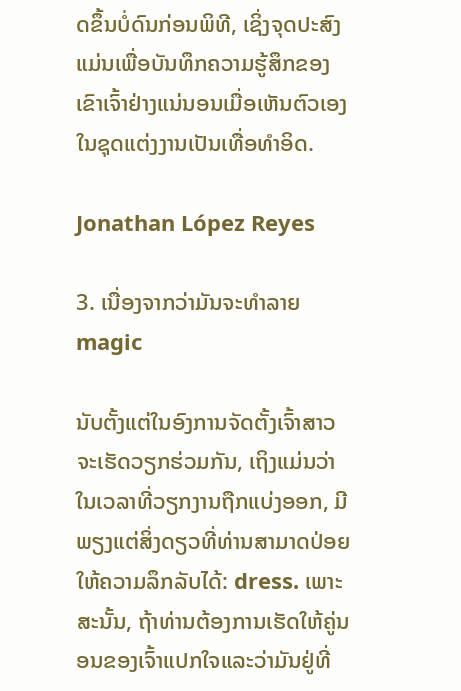ດຂຶ້ນບໍ່ດົນກ່ອນພິທີ, ເຊິ່ງຈຸດປະສົງແມ່ນເພື່ອບັນທຶກຄວາມຮູ້ສຶກຂອງເຂົາເຈົ້າຢ່າງແນ່ນອນເມື່ອເຫັນຕົວເອງໃນຊຸດແຕ່ງງານເປັນເທື່ອທຳອິດ.

Jonathan López Reyes

3. ເນື່ອງຈາກວ່າມັນຈະທໍາລາຍ magic

ນັບຕັ້ງແຕ່ໃນອົງການຈັດຕັ້ງເຈົ້າສາວຈະເຮັດວຽກຮ່ວມກັນ, ເຖິງແມ່ນວ່າໃນເວລາທີ່ວຽກງານຖືກແບ່ງອອກ, ມີພຽງແຕ່ສິ່ງດຽວທີ່ທ່ານສາມາດປ່ອຍໃຫ້ຄວາມລຶກລັບໄດ້: dress. ເພາະສະນັ້ນ, ຖ້າທ່ານຕ້ອງການເຮັດໃຫ້ຄູ່ນອນຂອງເຈົ້າແປກໃຈແລະວ່າມັນຢູ່ທີ່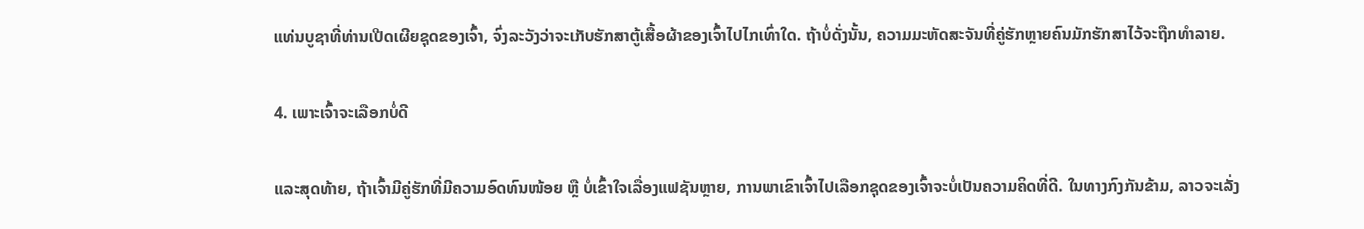ແທ່ນບູຊາທີ່ທ່ານເປີດເຜີຍຊຸດຂອງເຈົ້າ, ຈົ່ງລະວັງວ່າຈະເກັບຮັກສາຕູ້ເສື້ອຜ້າຂອງເຈົ້າໄປໄກເທົ່າໃດ. ຖ້າບໍ່ດັ່ງນັ້ນ, ຄວາມມະຫັດສະຈັນທີ່ຄູ່ຮັກຫຼາຍຄົນມັກຮັກສາໄວ້ຈະຖືກທຳລາຍ.

4. ເພາະເຈົ້າຈະເລືອກບໍ່ດີ

ແລະສຸດທ້າຍ, ຖ້າເຈົ້າມີຄູ່ຮັກທີ່ມີຄວາມອົດທົນໜ້ອຍ ຫຼື ບໍ່ເຂົ້າໃຈເລື່ອງແຟຊັນຫຼາຍ, ການພາເຂົາເຈົ້າໄປເລືອກຊຸດຂອງເຈົ້າຈະບໍ່ເປັນຄວາມຄິດທີ່ດີ. ໃນທາງກົງກັນຂ້າມ, ລາວຈະເລັ່ງ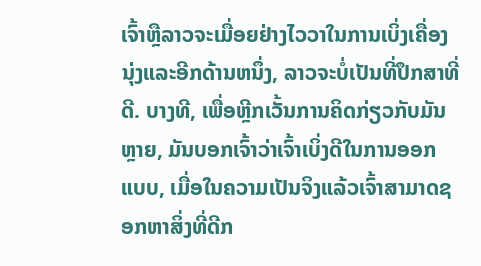ເຈົ້າຫຼືລາວຈະເມື່ອຍຢ່າງໄວວາໃນການເບິ່ງເຄື່ອງນຸ່ງແລະອີກດ້ານຫນຶ່ງ, ລາວຈະບໍ່ເປັນທີ່ປຶກສາທີ່ດີ. ບາງທີ, ເພື່ອຫຼີກເວັ້ນການຄິດກ່ຽວກັບມັນຫຼາຍ, ມັນບອກເຈົ້າວ່າເຈົ້າເບິ່ງດີໃນການອອກແບບ, ເມື່ອໃນຄວາມເປັນຈິງແລ້ວເຈົ້າສາມາດຊອກຫາສິ່ງທີ່ດີກ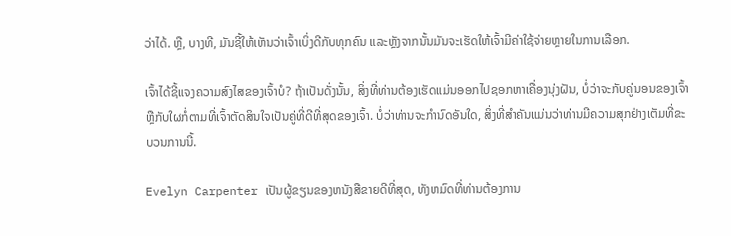ວ່າໄດ້. ຫຼື, ບາງທີ, ມັນຊີ້ໃຫ້ເຫັນວ່າເຈົ້າເບິ່ງດີກັບທຸກຄົນ ແລະຫຼັງຈາກນັ້ນມັນຈະເຮັດໃຫ້ເຈົ້າມີຄ່າໃຊ້ຈ່າຍຫຼາຍໃນການເລືອກ.

ເຈົ້າໄດ້ຊີ້ແຈງຄວາມສົງໄສຂອງເຈົ້າບໍ? ຖ້າເປັນດັ່ງນັ້ນ, ສິ່ງທີ່ທ່ານຕ້ອງເຮັດແມ່ນອອກໄປຊອກຫາເຄື່ອງນຸ່ງຝັນ, ບໍ່ວ່າຈະກັບຄູ່ນອນຂອງເຈົ້າຫຼືກັບໃຜກໍ່ຕາມທີ່ເຈົ້າຕັດສິນໃຈເປັນຄູ່ທີ່ດີທີ່ສຸດຂອງເຈົ້າ. ບໍ່ວ່າທ່ານຈະກໍານົດອັນໃດ, ສິ່ງທີ່ສໍາຄັນແມ່ນວ່າທ່ານມີຄວາມສຸກຢ່າງເຕັມທີ່ຂະບວນການນີ້.

Evelyn Carpenter ເປັນຜູ້ຂຽນຂອງຫນັງສືຂາຍດີທີ່ສຸດ, ທັງຫມົດທີ່ທ່ານຕ້ອງການ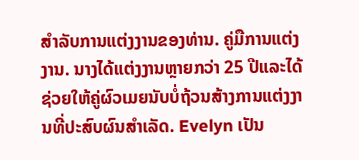ສໍາລັບການແຕ່ງງານຂອງທ່ານ. ຄູ່ມືການແຕ່ງງານ. ນາງໄດ້ແຕ່ງງານຫຼາຍກວ່າ 25 ປີແລະໄດ້ຊ່ວຍໃຫ້ຄູ່ຜົວເມຍນັບບໍ່ຖ້ວນສ້າງການແຕ່ງງານທີ່ປະສົບຜົນສໍາເລັດ. Evelyn ເປັນ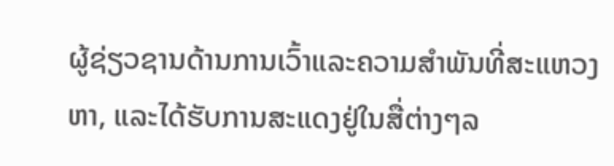ຜູ້ຊ່ຽວຊານດ້ານການເວົ້າແລະຄວາມສໍາພັນທີ່ສະແຫວງຫາ, ແລະໄດ້ຮັບການສະແດງຢູ່ໃນສື່ຕ່າງໆລ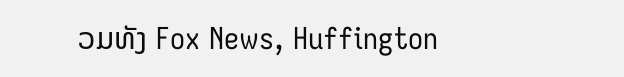ວມທັງ Fox News, Huffington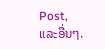Post, ແລະອື່ນໆ.